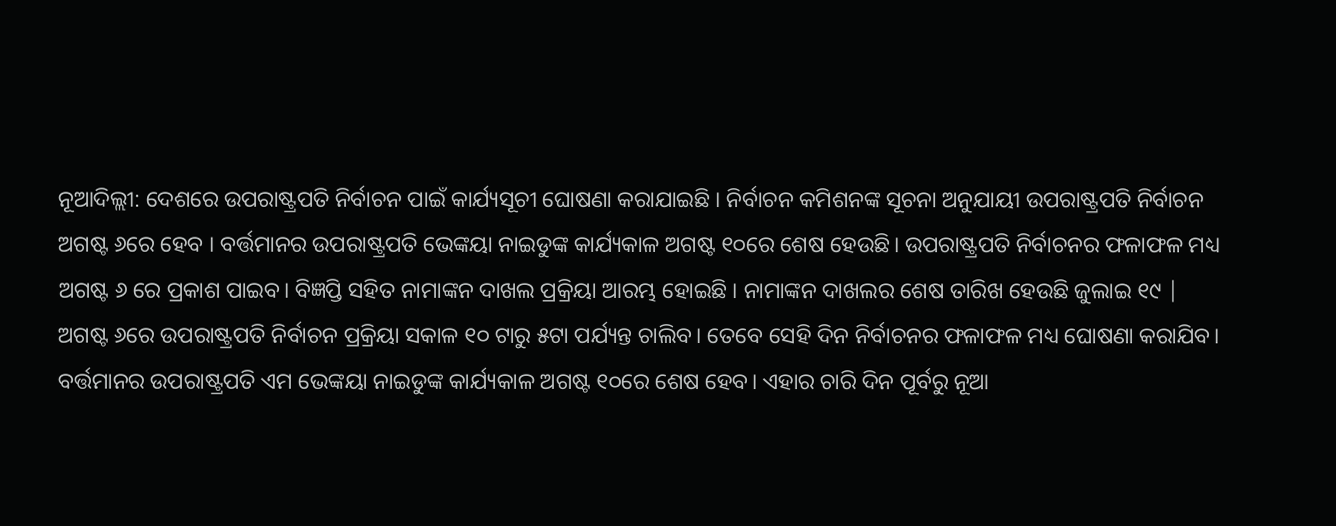ନୂଆଦିଲ୍ଲୀ: ଦେଶରେ ଉପରାଷ୍ଟ୍ରପତି ନିର୍ବାଚନ ପାଇଁ କାର୍ଯ୍ୟସୂଚୀ ଘୋଷଣା କରାଯାଇଛି । ନିର୍ବାଚନ କମିଶନଙ୍କ ସୂଚନା ଅନୁଯାୟୀ ଉପରାଷ୍ଟ୍ରପତି ନିର୍ବାଚନ ଅଗଷ୍ଟ ୬ରେ ହେବ । ବର୍ତ୍ତମାନର ଉପରାଷ୍ଟ୍ରପତି ଭେଙ୍କୟା ନାଇଡୁଙ୍କ କାର୍ଯ୍ୟକାଳ ଅଗଷ୍ଟ ୧୦ରେ ଶେଷ ହେଉଛି। ଉପରାଷ୍ଟ୍ରପତି ନିର୍ବାଚନର ଫଳାଫଳ ମଧ୍ୟ ଅଗଷ୍ଟ ୬ ରେ ପ୍ରକାଶ ପାଇବ। ବିଜ୍ଞପ୍ତି ସହିତ ନାମାଙ୍କନ ଦାଖଲ ପ୍ରକ୍ରିୟା ଆରମ୍ଭ ହୋଇଛି । ନାମାଙ୍କନ ଦାଖଲର ଶେଷ ତାରିଖ ହେଉଛି ଜୁଲାଇ ୧୯ |
ଅଗଷ୍ଟ ୬ରେ ଉପରାଷ୍ଟ୍ରପତି ନିର୍ବାଚନ ପ୍ରକ୍ରିୟା ସକାଳ ୧୦ ଟାରୁ ୫ଟା ପର୍ଯ୍ୟନ୍ତ ଚାଲିବ। ତେବେ ସେହି ଦିନ ନିର୍ବାଚନର ଫଳାଫଳ ମଧ୍ୟ ଘୋଷଣା କରାଯିବ। ବର୍ତ୍ତମାନର ଉପରାଷ୍ଟ୍ରପତି ଏମ ଭେଙ୍କୟା ନାଇଡୁଙ୍କ କାର୍ଯ୍ୟକାଳ ଅଗଷ୍ଟ ୧୦ରେ ଶେଷ ହେବ। ଏହାର ଚାରି ଦିନ ପୂର୍ବରୁ ନୂଆ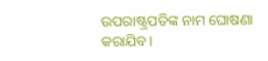ଉପରାଷ୍ଟ୍ରପତିଙ୍କ ନାମ ଘୋଷଣା କରାଯିବ।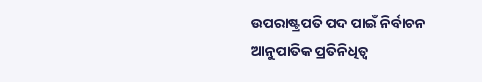ଉପରାଷ୍ଟ୍ରପତି ପଦ ପାଇଁ ନିର୍ବାଚନ ଆନୁପାତିକ ପ୍ରତିନିଧିତ୍ଵ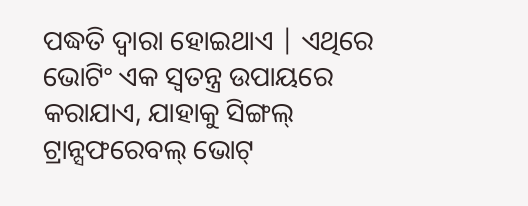ପଦ୍ଧତି ଦ୍ୱାରା ହୋଇଥାଏ | ଏଥିରେ ଭୋଟିଂ ଏକ ସ୍ୱତନ୍ତ୍ର ଉପାୟରେ କରାଯାଏ, ଯାହାକୁ ସିଙ୍ଗଲ୍ ଟ୍ରାନ୍ସଫରେବଲ୍ ଭୋଟ୍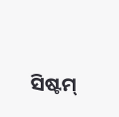ସିଷ୍ଟମ୍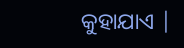କୁହାଯାଏ |